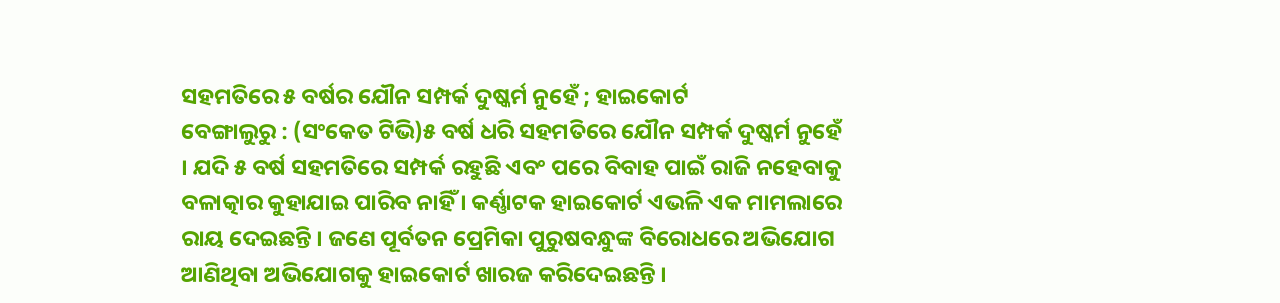ସହମତିରେ ୫ ବର୍ଷର ଯୌନ ସମ୍ପର୍କ ଦୁଷ୍କର୍ମ ନୁହେଁ ; ହାଇକୋର୍ଟ
ବେଙ୍ଗାଲୁରୁ : (ସଂକେତ ଟିଭି)୫ ବର୍ଷ ଧରି ସହମତିରେ ଯୌନ ସମ୍ପର୍କ ଦୁଷ୍କର୍ମ ନୁହେଁ । ଯଦି ୫ ବର୍ଷ ସହମତିରେ ସମ୍ପର୍କ ରହୁଛି ଏବଂ ପରେ ବିବାହ ପାଇଁ ରାଜି ନହେବାକୁ ବଳାତ୍କାର କୁହାଯାଇ ପାରିବ ନାହିଁ । କର୍ଣ୍ଣାଟକ ହାଇକୋର୍ଟ ଏଭଳି ଏକ ମାମଲାରେ ରାୟ ଦେଇଛନ୍ତି । ଜଣେ ପୂର୍ବତନ ପ୍ରେମିକା ପୁରୁଷବନ୍ଧୁଙ୍କ ବିରୋଧରେ ଅଭିଯୋଗ ଆଣିଥିବା ଅଭିଯୋଗକୁ ହାଇକୋର୍ଟ ଖାରଜ କରିଦେଇଛନ୍ତି ।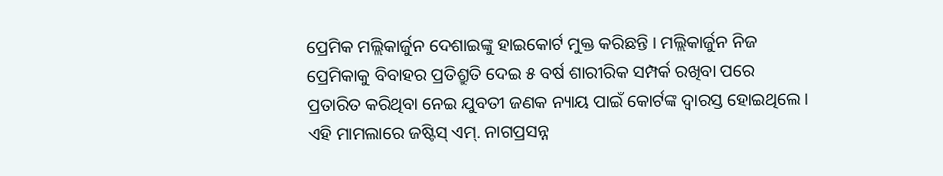ପ୍ରେମିକ ମଲ୍ଲିକାର୍ଜୁନ ଦେଶାଇଙ୍କୁ ହାଇକୋର୍ଟ ମୁକ୍ତ କରିଛନ୍ତି । ମଲ୍ଲିକାର୍ଜୁନ ନିଜ ପ୍ରେମିକାକୁ ବିବାହର ପ୍ରତିଶ୍ରୁତି ଦେଇ ୫ ବର୍ଷ ଶାରୀରିକ ସମ୍ପର୍କ ରଖିବା ପରେ ପ୍ରତାରିତ କରିଥିବା ନେଇ ଯୁବତୀ ଜଣକ ନ୍ୟାୟ ପାଇଁ କୋର୍ଟଙ୍କ ଦ୍ବାରସ୍ତ ହୋଇଥିଲେ ।
ଏହି ମାମଲାରେ ଜଷ୍ଟିସ୍ ଏମ୍. ନାଗପ୍ରସନ୍ନ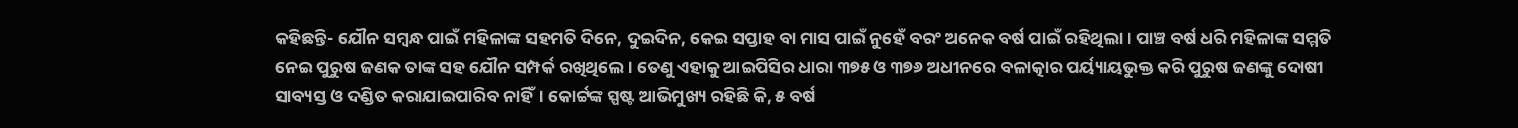କହିଛନ୍ତି- ଯୌନ ସମ୍ବନ୍ଧ ପାଇଁ ମହିଳାଙ୍କ ସହମତି ଦିନେ, ଦୁଇଦିନ, କେଇ ସପ୍ତାହ ବା ମାସ ପାଇଁ ନୁହେଁ ବରଂ ଅନେକ ବର୍ଷ ପାଇଁ ରହିଥିଲା। ପାଞ୍ଚ ବର୍ଷ ଧରି ମହିଳାଙ୍କ ସମ୍ମତି ନେଇ ପୁରୁଷ ଜଣକ ତାଙ୍କ ସହ ଯୌନ ସମ୍ପର୍କ ରଖିଥିଲେ। ତେଣୁ ଏହାକୁ ଆଇପିସିର ଧାରା ୩୭୫ ଓ ୩୭୬ ଅଧୀନରେ ବଳାତ୍କାର ପର୍ୟ୍ୟାୟଭୁକ୍ତ କରି ପୁରୁଷ ଜଣଙ୍କୁ ଦୋଷୀ ସାବ୍ୟସ୍ତ ଓ ଦଣ୍ଡିତ କରାଯାଇପାରିବ ନାହିଁ। କୋର୍ଟ୍ଟଙ୍କ ସ୍ପଷ୍ଟ ଆଭିମୁଖ୍ୟ ରହିଛି କି, ୫ ବର୍ଷ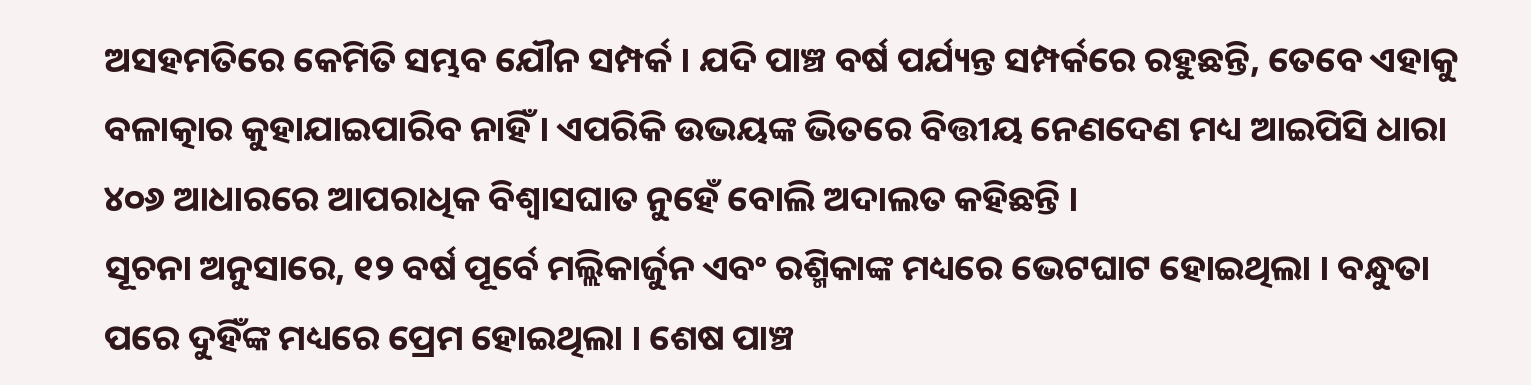ଅସହମତିରେ କେମିତି ସମ୍ଭବ ଯୌନ ସମ୍ପର୍କ । ଯଦି ପାଞ୍ଚ ବର୍ଷ ପର୍ଯ୍ୟନ୍ତ ସମ୍ପର୍କରେ ରହୁଛନ୍ତି, ତେବେ ଏହାକୁ ବଳାତ୍କାର କୁହାଯାଇପାରିବ ନାହିଁ । ଏପରିକି ଉଭୟଙ୍କ ଭିତରେ ବିତ୍ତୀୟ ନେଣଦେଣ ମଧ୍ୟ ଆଇପିସି ଧାରା ୪୦୬ ଆଧାରରେ ଆପରାଧିକ ବିଶ୍ୱାସଘାତ ନୁହେଁ ବୋଲି ଅଦାଲତ କହିଛନ୍ତି ।
ସୂଚନା ଅନୁସାରେ, ୧୨ ବର୍ଷ ପୂର୍ବେ ମଲ୍ଲିକାର୍ଜୁନ ଏବଂ ରଶ୍ମିକାଙ୍କ ମଧ୍ୟରେ ଭେଟଘାଟ ହୋଇଥିଲା । ବନ୍ଧୁତା ପରେ ଦୁହିଁଙ୍କ ମଧ୍ୟରେ ପ୍ରେମ ହୋଇଥିଲା । ଶେଷ ପାଞ୍ଚ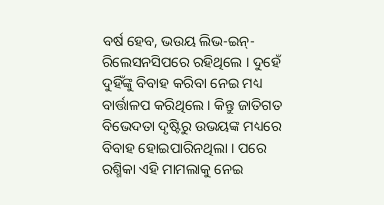ବର୍ଷ ହେବ, ଭଉୟ ଲିଭ-ଇନ୍-ରିଲେସନସିପରେ ରହିଥିଲେ । ଦୁହେଁ ଦୁହିଁଙ୍କୁ ବିବାହ କରିବା ନେଇ ମଧ୍ୟ ବାର୍ତ୍ତାଳପ କରିଥିଲେ । କିନ୍ତୁ ଜାତିଗତ ବିଭେଦତା ଦୃଷ୍ଟିରୁ ଉଭୟଙ୍କ ମଧ୍ୟରେ ବିବାହ ହୋଇପାରିନଥିଲା । ପରେ ରଶ୍ମିକା ଏହି ମାମଲାକୁ ନେଇ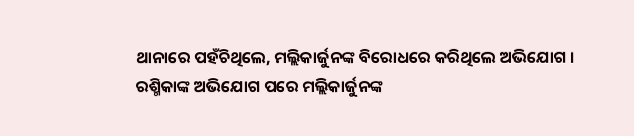ଥାନାରେ ପହଁଚିଥିଲେ, ମଲ୍ଲିକାର୍ଜୁନଙ୍କ ବିରୋଧରେ କରିଥିଲେ ଅଭିଯୋଗ । ରଶ୍ମିକାଙ୍କ ଅଭିଯୋଗ ପରେ ମଲ୍ଲିକାର୍ଜୁନଙ୍କ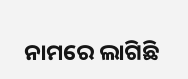ନାମରେ ଲାଗିଛି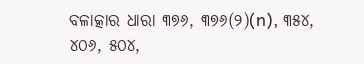ବଳାତ୍କାର ଧାରା ୩୭୬, ୩୭୬(୨)(n), ୩୫୪, ୪୦୬, ୫୦୪,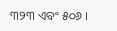୩୨୩ ଏବଂ ୫୦୬ ।